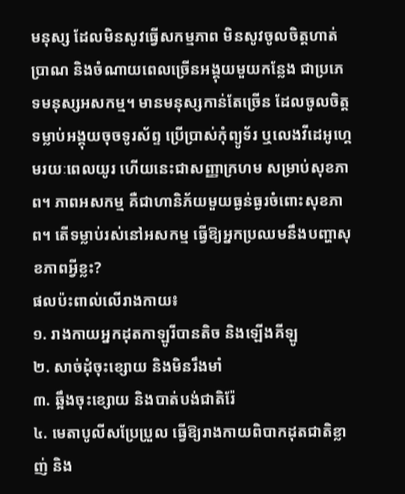មនុស្ស ដែលមិនសូវធ្វើសកម្មភាព មិនសូវចូលចិត្តហាត់ប្រាណ និងចំណាយពេលច្រើនអង្គុយមួយកន្លែង ជាប្រភេទមនុស្សអសកម្ម។ មានមនុស្សកាន់តែច្រើន ដែលចូលចិត្តទម្លាប់អង្គុយចុចទូរស័ព្ទ ប្រើប្រាស់កុំព្យូទ័រ ឬលេងវីដេអូហ្គេមរយៈពេលយូរ ហើយនេះជាសញ្ញាក្រហម សម្រាប់សុខភាព។ ភាពអសកម្ម គឺជាហានិភ័យមួយធ្ងន់ធ្ងរចំពោះសុខភាព។ តើទម្លាប់រស់នៅអសកម្ម ធ្វើឱ្យអ្នកប្រឈមនឹងបញ្ហាសុខភាពអ្វីខ្លះ?
ផលប៉ះពាល់លើរាងកាយ៖
១. រាងកាយអ្នកដុតកាឡូរីបានតិច និងឡើងគីឡូ
២. សាច់ដុំចុះខ្សោយ និងមិនរឹងមាំ
៣. ឆ្អឹងចុះខ្សោយ និងបាត់បង់ជាតិរ៉ែ
៤. មេតាបូលីសប្រែប្រួល ធ្វើឱ្យរាងកាយពិបាកដុតជាតិខ្លាញ់ និង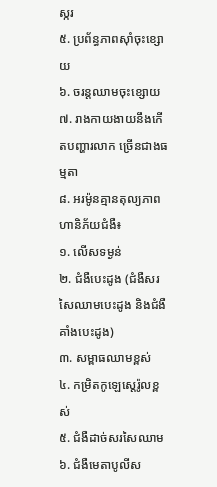ស្ករ
៥. ប្រព័ន្ធភាពស៊ាំចុះខ្សោយ
៦. ចរន្តឈាមចុះខ្សោយ
៧. រាងកាយងាយនឹងកើតបញ្ហារលាក ច្រើនជាងធម្មតា
៨. អរម៉ូនគ្មានតុល្យភាព
ហានិភ័យជំងឺ៖
១. លើសទម្ងន់
២. ជំងឺបេះដូង (ជំងឺសរសៃឈាមបេះដូង និងជំងឺគាំងបេះដូង)
៣. សម្ពាធឈាមខ្ពស់
៤. កម្រិតកូឡេស្តេរ៉ូលខ្ពស់
៥. ជំងឺដាច់សរសៃឈាម
៦. ជំងឺមេតាបូលីស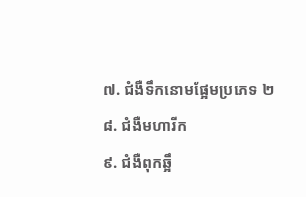៧. ជំងឺទឹកនោមផ្អែមប្រភេទ ២
៨. ជំងឺមហារីក
៩. ជំងឺពុកឆ្អឹ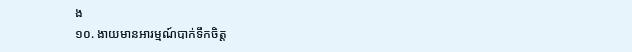ង
១០. ងាយមានអារម្មណ៍បាក់ទឹកចិត្ត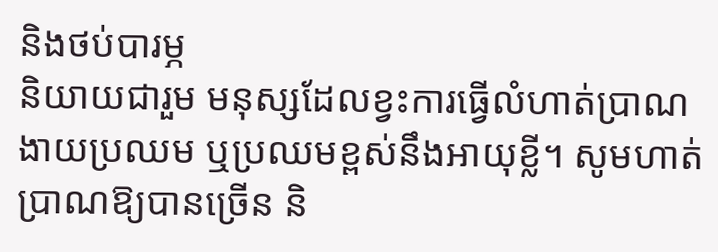និងថប់បារម្ភ
និយាយជារួម មនុស្សដែលខ្វះការធ្វើលំហាត់ប្រាណ ងាយប្រឈម ឬប្រឈមខ្ពស់នឹងអាយុខ្លី។ សូមហាត់ប្រាណឱ្យបានច្រើន និ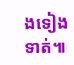ងទៀងទាត់៕